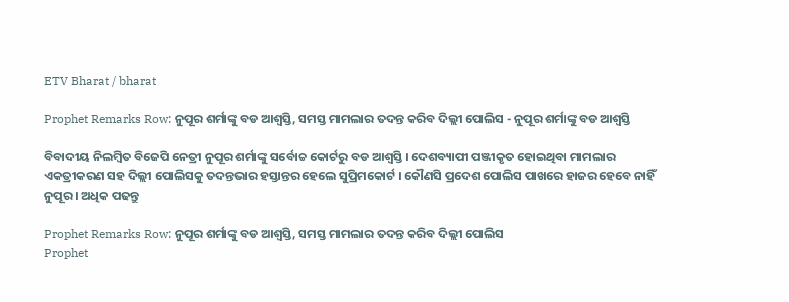ETV Bharat / bharat

Prophet Remarks Row: ନୁପୂର ଶର୍ମାଙ୍କୁ ବଡ ଆଶ୍ୱସ୍ତି, ସମସ୍ତ ମାମଲାର ତଦନ୍ତ କରିବ ଦିଲ୍ଲୀ ପୋଲିସ - ନୁପୂର ଶର୍ମାଙ୍କୁ ବଡ ଆଶ୍ବସ୍ତି

ବିବାଦୀୟ ନିଲମ୍ବିତ ବିଜେପି ନେତ୍ରୀ ନୁପୂର ଶର୍ମାଙ୍କୁ ସର୍ବୋଚ୍ଚ କୋର୍ଟରୁ ବଡ ଆଶ୍ବସ୍ତି । ଦେଶବ୍ୟାପୀ ପଞ୍ଜୀକୃତ ହୋଇଥିବା ମାମଲାର ଏକତ୍ରୀକରଣ ସହ ଦିଲ୍ଲୀ ପୋଲିସକୁ ତଦନ୍ତଭାର ହସ୍ତାନ୍ତର ହେଲେ ସୁପ୍ରିମକୋର୍ଟ । କୌଣସି ପ୍ରଦେଶ ପୋଲିସ ପାଖରେ ହାଜର ହେବେ ନାହିଁ ନୁପୂର । ଅଧିକ ପଢନ୍ତୁ

Prophet Remarks Row: ନୁପୂର ଶର୍ମାଙ୍କୁ ବଡ ଆଶ୍ବସ୍ତି, ସମସ୍ତ ମାମଲାର ତଦନ୍ତ କରିବ ଦିଲ୍ଲୀ ପୋଲିସ
Prophet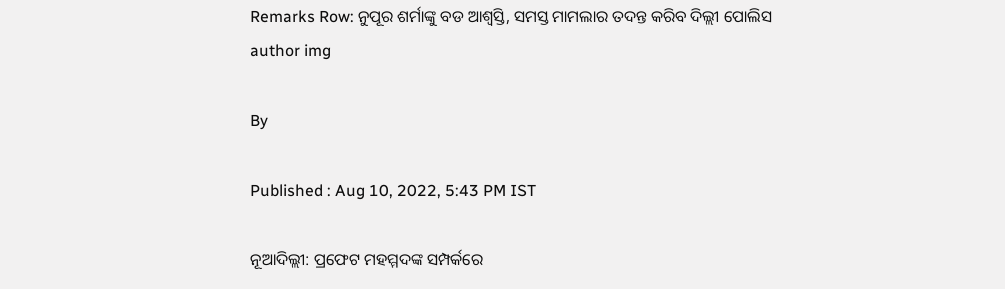Remarks Row: ନୁପୂର ଶର୍ମାଙ୍କୁ ବଡ ଆଶ୍ବସ୍ତି, ସମସ୍ତ ମାମଲାର ତଦନ୍ତ କରିବ ଦିଲ୍ଲୀ ପୋଲିସ
author img

By

Published : Aug 10, 2022, 5:43 PM IST

ନୂଆଦିଲ୍ଲୀ: ପ୍ରଫେଟ ମହମ୍ମଦଙ୍କ ସମ୍ପର୍କରେ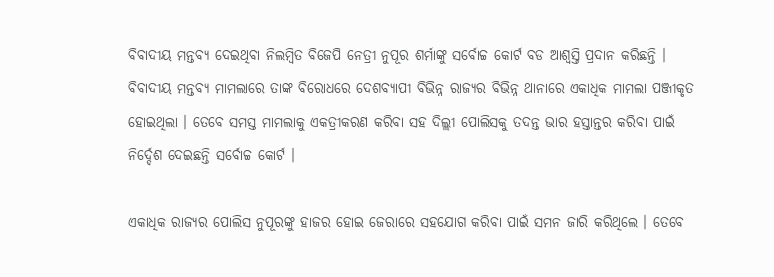ବିବାଦୀୟ ମନ୍ତବ୍ୟ ଦେଇଥିବା ନିଲମ୍ବିତ ବିଜେପି ନେତ୍ରୀ ନୁପୂର ଶର୍ମାଙ୍କୁ ସର୍ବୋଚ୍ଚ କୋର୍ଟ ବଡ ଆଶ୍ବସ୍ତି ପ୍ରଦାନ କରିଛନ୍ତି । ବିବାଦୀୟ ମନ୍ତବ୍ୟ ମାମଲାରେ ତାଙ୍କ ବିରୋଧରେ ଦେଶବ୍ୟାପୀ ବିଭିନ୍ନ ରାଜ୍ୟର ବିଭିନ୍ନ ଥାନାରେ ଏକାଧିକ ମାମଲା ପଞ୍ଜୀକୃତ ହୋଇଥିଲା । ତେବେ ସମସ୍ତ ମାମଲାକୁ ଏକତ୍ରୀକରଣ କରିବା ସହ ଦିଲ୍ଲୀ ପୋଲିସକୁ ତଦନ୍ତ ଭାର ହସ୍ତାନ୍ତର କରିବା ପାଇଁ ନିର୍ଦ୍ଦେଶ ଦେଇଛନ୍ତି ସର୍ବୋଚ୍ଚ କୋର୍ଟ ।

ଏକାଧିକ ରାଜ୍ୟର ପୋଲିସ ନୁପୂରଙ୍କୁ ହାଜର ହୋଇ ଜେରାରେ ସହଯୋଗ କରିବା ପାଇଁ ସମନ ଜାରି କରିଥିଲେ । ତେବେ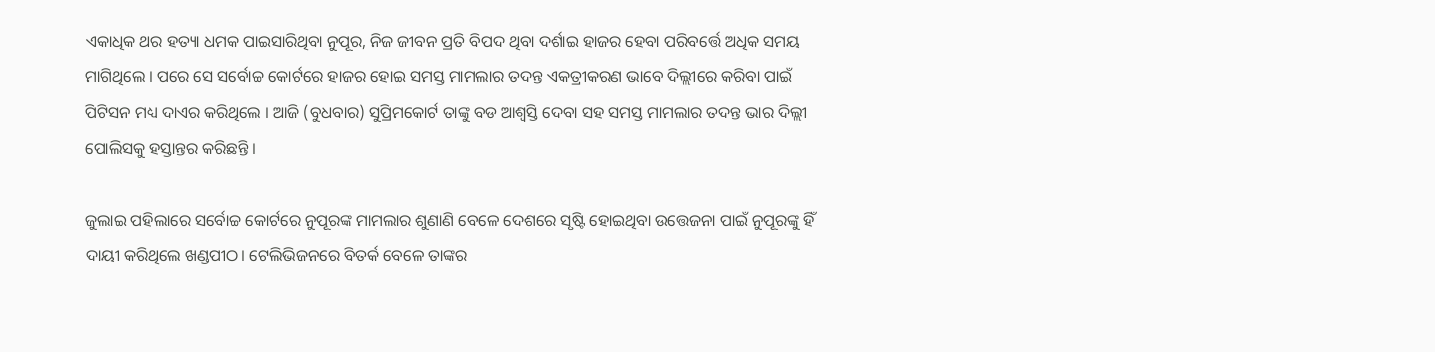ଏକାଧିକ ଥର ହତ୍ୟା ଧମକ ପାଇସାରିଥିବା ନୁପୂର, ନିଜ ଜୀବନ ପ୍ରତି ବିପଦ ଥିବା ଦର୍ଶାଇ ହାଜର ହେବା ପରିବର୍ତ୍ତେ ଅଧିକ ସମୟ ମାଗିଥିଲେ । ପରେ ସେ ସର୍ବୋଚ୍ଚ କୋର୍ଟରେ ହାଜର ହୋଇ ସମସ୍ତ ମାମଲାର ତଦନ୍ତ ଏକତ୍ରୀକରଣ ଭାବେ ଦିଲ୍ଲୀରେ କରିବା ପାଇଁ ପିଟିସନ ମଧ୍ୟ ଦାଏର କରିଥିଲେ । ଆଜି (ବୁଧବାର) ସୁପ୍ରିମକୋର୍ଟ ତାଙ୍କୁ ବଡ ଆଶ୍ବସ୍ତି ଦେବା ସହ ସମସ୍ତ ମାମଲାର ତଦନ୍ତ ଭାର ଦିଲ୍ଲୀ ପୋଲିସକୁ ହସ୍ତାନ୍ତର କରିଛନ୍ତି ।

ଜୁଲାଇ ପହିଲାରେ ସର୍ବୋଚ୍ଚ କୋର୍ଟରେ ନୁପୂରଙ୍କ ମାମଲାର ଶୁଣାଣି ବେଳେ ଦେଶରେ ସୃଷ୍ଟି ହୋଇଥିବା ଉତ୍ତେଜନା ପାଇଁ ନୁପୂରଙ୍କୁ ହିଁ ଦାୟୀ କରିଥିଲେ ଖଣ୍ଡପୀଠ। ଟେଲିଭିଜନରେ ବିତର୍କ ବେଳେ ତାଙ୍କର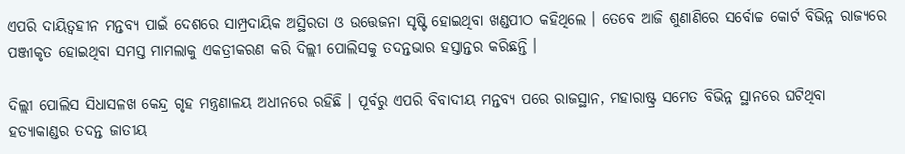ଏପରି ଦାୟିତ୍ବହୀନ ମନ୍ତବ୍ୟ ପାଇଁ ଦେଶରେ ସାମ୍ପ୍ରଦାୟିକ ଅସ୍ଥିରତା ଓ ଉତ୍ତେଜନା ସୃଷ୍ଟି ହୋଇଥିବା ଖଣ୍ଡପୀଠ କହିଥିଲେ । ତେବେ ଆଜି ଶୁଣାଣିରେ ସର୍ବୋଚ୍ଚ କୋର୍ଟ ବିଭିନ୍ନ ରାଜ୍ୟରେ ପଞ୍ଜୀକୃତ ହୋଇଥିବା ସମସ୍ତ ମାମଲାକୁ ଏକତ୍ରୀକରଣ କରି ଦିଲ୍ଲୀ ପୋଲିସକୁ ତଦନ୍ତଭାର ହସ୍ତାନ୍ତର କରିଛନ୍ତି ।

ଦିଲ୍ଲୀ ପୋଲିସ ସିଧାସଳଖ କେନ୍ଦ୍ର ଗୃହ ମନ୍ତ୍ରଣାଳୟ ଅଧୀନରେ ରହିଛି । ପୂର୍ବରୁ ଏପରି ବିବାଦୀୟ ମନ୍ତବ୍ୟ ପରେ ରାଜସ୍ଥାନ, ମହାରାଷ୍ଟ୍ର ସମେତ ବିଭିନ୍ନ ସ୍ଥାନରେ ଘଟିଥିବା ହତ୍ୟାକାଣ୍ଡର ତଦନ୍ତ ଜାତୀୟ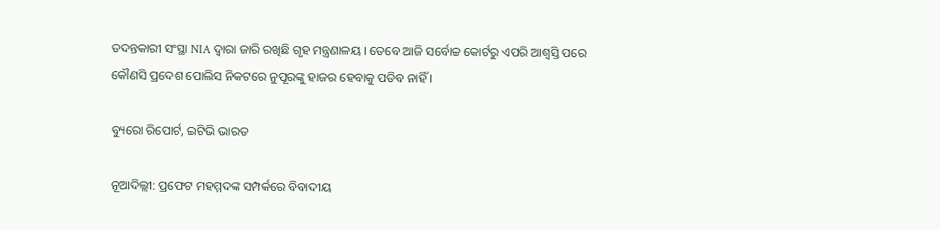ତଦନ୍ତକାରୀ ସଂସ୍ଥା NIA ଦ୍ବାରା ଜାରି ରଖିଛି ଗୃହ ମନ୍ତ୍ରଣାଳୟ । ତେବେ ଆଜି ସର୍ବୋଚ୍ଚ କୋର୍ଟରୁ ଏପରି ଆଶ୍ବସ୍ତି ପରେ କୌଣସି ପ୍ରଦେଶ ପୋଲିସ ନିକଟରେ ନୁପୂରଙ୍କୁ ହାଜର ହେବାକୁ ପଡିବ ନାହିଁ ।

ବ୍ୟୁରୋ ରିପୋର୍ଟ, ଇଟିଭି ଭାରତ

ନୂଆଦିଲ୍ଲୀ: ପ୍ରଫେଟ ମହମ୍ମଦଙ୍କ ସମ୍ପର୍କରେ ବିବାଦୀୟ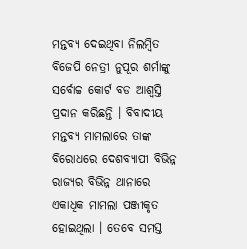ମନ୍ତବ୍ୟ ଦେଇଥିବା ନିଲମ୍ବିତ ବିଜେପି ନେତ୍ରୀ ନୁପୂର ଶର୍ମାଙ୍କୁ ସର୍ବୋଚ୍ଚ କୋର୍ଟ ବଡ ଆଶ୍ବସ୍ତି ପ୍ରଦାନ କରିଛନ୍ତି । ବିବାଦୀୟ ମନ୍ତବ୍ୟ ମାମଲାରେ ତାଙ୍କ ବିରୋଧରେ ଦେଶବ୍ୟାପୀ ବିଭିନ୍ନ ରାଜ୍ୟର ବିଭିନ୍ନ ଥାନାରେ ଏକାଧିକ ମାମଲା ପଞ୍ଜୀକୃତ ହୋଇଥିଲା । ତେବେ ସମସ୍ତ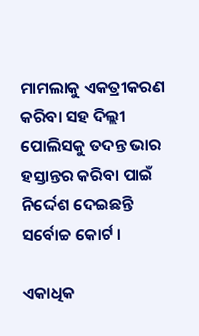ମାମଲାକୁ ଏକତ୍ରୀକରଣ କରିବା ସହ ଦିଲ୍ଲୀ ପୋଲିସକୁ ତଦନ୍ତ ଭାର ହସ୍ତାନ୍ତର କରିବା ପାଇଁ ନିର୍ଦ୍ଦେଶ ଦେଇଛନ୍ତି ସର୍ବୋଚ୍ଚ କୋର୍ଟ ।

ଏକାଧିକ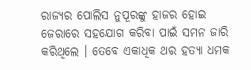ରାଜ୍ୟର ପୋଲିସ ନୁପୂରଙ୍କୁ ହାଜର ହୋଇ ଜେରାରେ ସହଯୋଗ କରିବା ପାଇଁ ସମନ ଜାରି କରିଥିଲେ । ତେବେ ଏକାଧିକ ଥର ହତ୍ୟା ଧମକ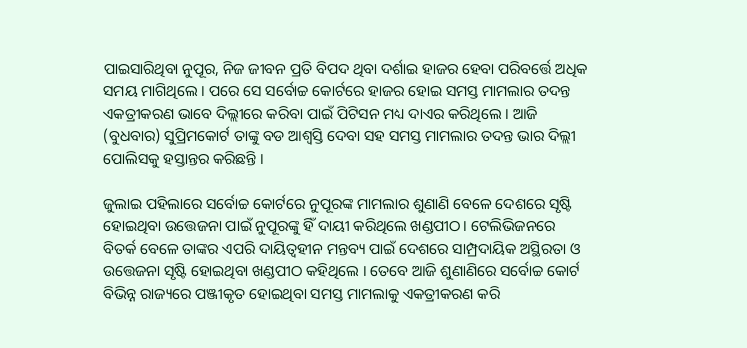ପାଇସାରିଥିବା ନୁପୂର, ନିଜ ଜୀବନ ପ୍ରତି ବିପଦ ଥିବା ଦର୍ଶାଇ ହାଜର ହେବା ପରିବର୍ତ୍ତେ ଅଧିକ ସମୟ ମାଗିଥିଲେ । ପରେ ସେ ସର୍ବୋଚ୍ଚ କୋର୍ଟରେ ହାଜର ହୋଇ ସମସ୍ତ ମାମଲାର ତଦନ୍ତ ଏକତ୍ରୀକରଣ ଭାବେ ଦିଲ୍ଲୀରେ କରିବା ପାଇଁ ପିଟିସନ ମଧ୍ୟ ଦାଏର କରିଥିଲେ । ଆଜି (ବୁଧବାର) ସୁପ୍ରିମକୋର୍ଟ ତାଙ୍କୁ ବଡ ଆଶ୍ବସ୍ତି ଦେବା ସହ ସମସ୍ତ ମାମଲାର ତଦନ୍ତ ଭାର ଦିଲ୍ଲୀ ପୋଲିସକୁ ହସ୍ତାନ୍ତର କରିଛନ୍ତି ।

ଜୁଲାଇ ପହିଲାରେ ସର୍ବୋଚ୍ଚ କୋର୍ଟରେ ନୁପୂରଙ୍କ ମାମଲାର ଶୁଣାଣି ବେଳେ ଦେଶରେ ସୃଷ୍ଟି ହୋଇଥିବା ଉତ୍ତେଜନା ପାଇଁ ନୁପୂରଙ୍କୁ ହିଁ ଦାୟୀ କରିଥିଲେ ଖଣ୍ଡପୀଠ। ଟେଲିଭିଜନରେ ବିତର୍କ ବେଳେ ତାଙ୍କର ଏପରି ଦାୟିତ୍ବହୀନ ମନ୍ତବ୍ୟ ପାଇଁ ଦେଶରେ ସାମ୍ପ୍ରଦାୟିକ ଅସ୍ଥିରତା ଓ ଉତ୍ତେଜନା ସୃଷ୍ଟି ହୋଇଥିବା ଖଣ୍ଡପୀଠ କହିଥିଲେ । ତେବେ ଆଜି ଶୁଣାଣିରେ ସର୍ବୋଚ୍ଚ କୋର୍ଟ ବିଭିନ୍ନ ରାଜ୍ୟରେ ପଞ୍ଜୀକୃତ ହୋଇଥିବା ସମସ୍ତ ମାମଲାକୁ ଏକତ୍ରୀକରଣ କରି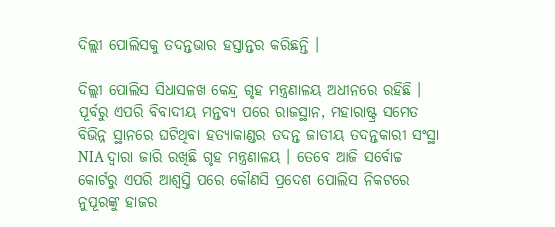ଦିଲ୍ଲୀ ପୋଲିସକୁ ତଦନ୍ତଭାର ହସ୍ତାନ୍ତର କରିଛନ୍ତି ।

ଦିଲ୍ଲୀ ପୋଲିସ ସିଧାସଳଖ କେନ୍ଦ୍ର ଗୃହ ମନ୍ତ୍ରଣାଳୟ ଅଧୀନରେ ରହିଛି । ପୂର୍ବରୁ ଏପରି ବିବାଦୀୟ ମନ୍ତବ୍ୟ ପରେ ରାଜସ୍ଥାନ, ମହାରାଷ୍ଟ୍ର ସମେତ ବିଭିନ୍ନ ସ୍ଥାନରେ ଘଟିଥିବା ହତ୍ୟାକାଣ୍ଡର ତଦନ୍ତ ଜାତୀୟ ତଦନ୍ତକାରୀ ସଂସ୍ଥା NIA ଦ୍ବାରା ଜାରି ରଖିଛି ଗୃହ ମନ୍ତ୍ରଣାଳୟ । ତେବେ ଆଜି ସର୍ବୋଚ୍ଚ କୋର୍ଟରୁ ଏପରି ଆଶ୍ବସ୍ତି ପରେ କୌଣସି ପ୍ରଦେଶ ପୋଲିସ ନିକଟରେ ନୁପୂରଙ୍କୁ ହାଜର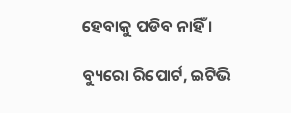ହେବାକୁ ପଡିବ ନାହିଁ ।

ବ୍ୟୁରୋ ରିପୋର୍ଟ, ଇଟିଭି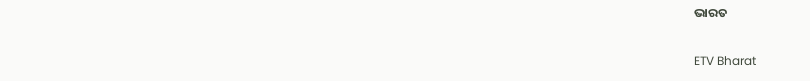ଭାରତ

ETV Bharat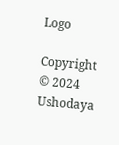Logo

Copyright © 2024 Ushodaya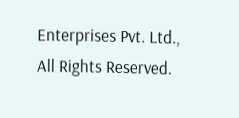Enterprises Pvt. Ltd., All Rights Reserved.